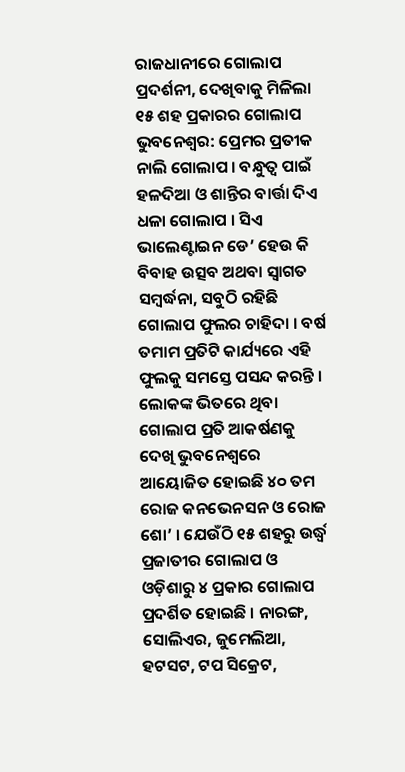ରାଜଧାନୀରେ ଗୋଲାପ ପ୍ରଦର୍ଶନୀ, ଦେଖିବାକୁ ମିଳିଲା ୧୫ ଶହ ପ୍ରକାରର ଗୋଲାପ
ଭୁବନେଶ୍ବର: ପ୍ରେମର ପ୍ରତୀକ ନାଲି ଗୋଲାପ । ବନ୍ଧୁତ୍ବ ପାଇଁ ହଳଦିଆ ଓ ଶାନ୍ତିର ବାର୍ତ୍ତା ଦିଏ ଧଳା ଗୋଲାପ । ସିଏ ଭାଲେଣ୍ଟାଇନ ଡେ’ ହେଉ କି ବିବାହ ଉତ୍ସବ ଅଥବା ସ୍ବାଗତ ସମ୍ବର୍ଦ୍ଧନା, ସବୁଠି ରହିଛି ଗୋଲାପ ଫୁଲର ଚାହିଦା । ବର୍ଷ ତମାମ ପ୍ରତିଟି କାର୍ଯ୍ୟରେ ଏହି ଫୁଲକୁ ସମସ୍ତେ ପସନ୍ଦ କରନ୍ତି । ଲୋକଙ୍କ ଭିତରେ ଥିବା ଗୋଲାପ ପ୍ରତି ଆକର୍ଷଣକୁ ଦେଖି ଭୁବନେଶ୍ବରେ ଆୟୋଜିତ ହୋଇଛି ୪୦ ତମ ରୋଜ କନଭେନସନ ଓ ରୋଜ ଶୋ’ । ଯେଉଁଠି ୧୫ ଶହରୁ ଉର୍ଦ୍ଧ୍ବ ପ୍ରଜାତୀର ଗୋଲାପ ଓ ଓଡ଼ିଶାରୁ ୪ ପ୍ରକାର ଗୋଲାପ ପ୍ରଦର୍ଶିତ ହୋଇଛି । ନାରଙ୍ଗ, ସୋଲିଏର, ଜୁମେଲିଆ, ହଟସଟ, ଟପ ସିକ୍ରେଟ,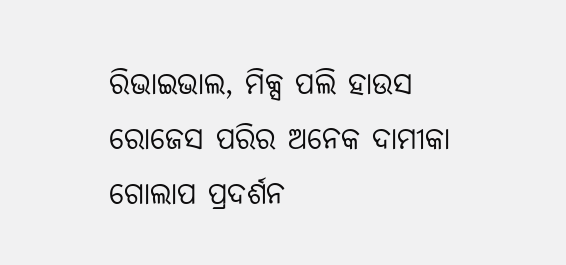ରିଭାଇଭାଲ, ମିକ୍ସ ପଲି ହାଉସ ରୋଜେସ ପରିର ଅନେକ ଦାମୀକା ଗୋଲାପ ପ୍ରଦର୍ଶନ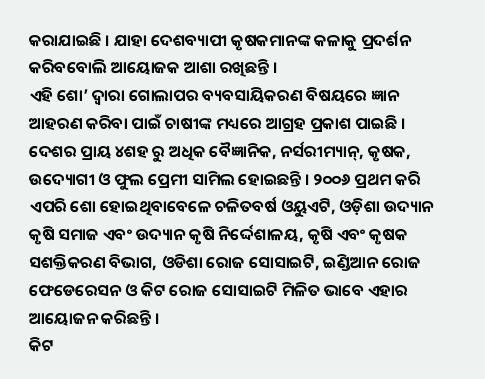କରାଯାଇଛି । ଯାହା ଦେଶବ୍ୟାପୀ କୃଷକମାନଙ୍କ କଳାକୁ ପ୍ରଦର୍ଶନ କରିବବୋଲି ଆୟୋଜକ ଆଶା ରଖିଛନ୍ତି ।
ଏହି ଶୋ’ ଦ୍ୱାରା ଗୋଲାପର ବ୍ୟବସାୟିକରଣ ବିଷୟରେ ଜ୍ଞାନ ଆହରଣ କରିବା ପାଇଁ ଚାଷୀଙ୍କ ମଧ୍ୟରେ ଆଗ୍ରହ ପ୍ରକାଶ ପାଇଛି । ଦେଶର ପ୍ରାୟ ୪ଶହ ରୁ ଅଧିକ ବୈଜ୍ଞାନିକ, ନର୍ସରୀମ୍ୟାନ୍, କୃଷକ, ଉଦ୍ୟୋଗୀ ଓ ଫୁଲ ପ୍ରେମୀ ସାମିଲ ହୋଇଛନ୍ତି । ୨୦୦୬ ପ୍ରଥମ କରି ଏପରି ଶୋ ହୋଇଥିବାବେଳେ ଚଳିତବର୍ଷ ଓୟୁଏଟି, ଓଡ଼ିଶା ଉଦ୍ୟାନ କୃଷି ସମାଜ ଏବଂ ଉଦ୍ୟାନ କୃଷି ନିର୍ଦ୍ଦେଶାଳୟ, କୃଷି ଏବଂ କୃଷକ ସଶକ୍ତିକରଣ ବିଭାଗ, ଓଡିଶା ରୋଜ ସୋସାଇଟି, ଇଣ୍ଡିଆନ ରୋଜ ଫେଡେରେସନ ଓ କିଟ ରୋଜ ସୋସାଇଟି ମିଳିତ ଭାବେ ଏହାର ଆୟୋଜନ କରିଛନ୍ତି ।
କିଟ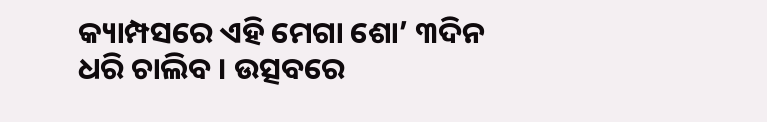କ୍ୟାମ୍ପସରେ ଏହି ମେଗା ଶୋ’ ୩ଦିନ ଧରି ଚାଲିବ । ଉତ୍ସବରେ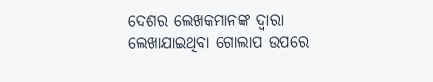ଦେଶର ଲେଖକମାନଙ୍କ ଦ୍ୱାରା ଲେଖାଯାଇଥିବା ଗୋଲାପ ଉପରେ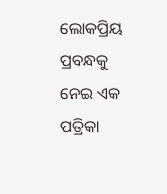ଲୋକପ୍ରିୟ ପ୍ରବନ୍ଧକୁ ନେଇ ଏକ ପତ୍ରିକା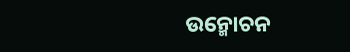ଉନ୍ମୋଚନ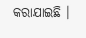କରାଯାଇଛି ।